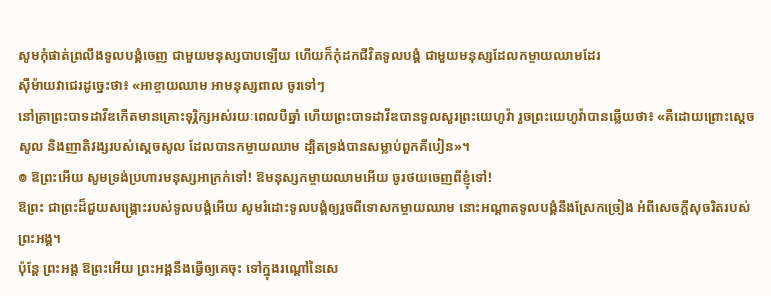សូមកុំផាត់ព្រលឹងទូលបង្គំចេញ ជាមួយមនុស្សបាបឡើយ ហើយក៏កុំដកជីវិតទូលបង្គំ ជាមួយមនុស្សដែលកម្ចាយឈាមដែរ
ស៊ីម៉ាយវាជេរដូច្នេះថា៖ «អាខ្ចាយឈាម អាមនុស្សពាល ចូរទៅៗ
នៅគ្រាព្រះបាទដាវីឌកើតមានគ្រោះទុរ្ភិក្សអស់រយៈពេលបីឆ្នាំ ហើយព្រះបាទដាវីឌបានទូលសួរព្រះយេហូវ៉ា រួចព្រះយេហូវ៉ាបានឆ្លើយថា៖ «គឺដោយព្រោះស្តេចសូល និងញាតិវង្សរបស់ស្ដេចសូល ដែលបានកម្ចាយឈាម ដ្បិតទ្រង់បានសម្លាប់ពួកគីបៀន»។
៙ ឱព្រះអើយ សូមទ្រង់ប្រហារមនុស្សអាក្រក់ទៅ! ឱមនុស្សកម្ចាយឈាមអើយ ចូរថយចេញពីខ្ញុំទៅ!
ឱព្រះ ជាព្រះដ៏ជួយសង្គ្រោះរបស់ទូលបង្គំអើយ សូមរំដោះទូលបង្គំឲ្យរួចពីទោសកម្ចាយឈាម នោះអណ្ដាតទូលបង្គំនឹងស្រែកច្រៀង អំពីសេចក្ដីសុចរិតរបស់ព្រះអង្គ។
ប៉ុន្តែ ព្រះអង្គ ឱព្រះអើយ ព្រះអង្គនឹងធ្វើឲ្យគេចុះ ទៅក្នុងរណ្តៅនៃសេ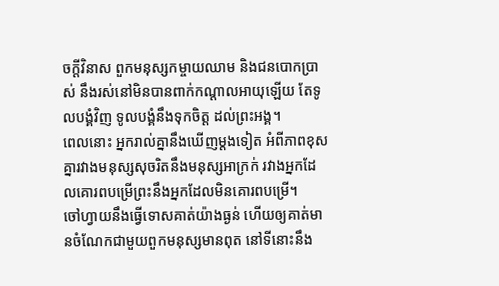ចក្ដីវិនាស ពួកមនុស្សកម្ចាយឈាម និងជនបោកប្រាស់ នឹងរស់នៅមិនបានពាក់កណ្ដាលអាយុឡើយ តែទូលបង្គំវិញ ទូលបង្គំនឹងទុកចិត្ត ដល់ព្រះអង្គ។
ពេលនោះ អ្នករាល់គ្នានឹងឃើញម្ដងទៀត អំពីភាពខុសគ្នារវាងមនុស្សសុចរិតនឹងមនុស្សអាក្រក់ រវាងអ្នកដែលគោរពបម្រើព្រះនឹងអ្នកដែលមិនគោរពបម្រើ។
ចៅហ្វាយនឹងធ្វើទោសគាត់យ៉ាងធ្ងន់ ហើយឲ្យគាត់មានចំណែកជាមួយពួកមនុស្សមានពុត នៅទីនោះនឹង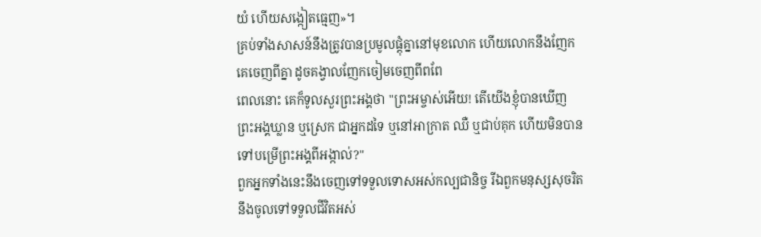យំ ហើយសង្កៀតធ្មេញ»។
គ្រប់ទាំងសាសន៍នឹងត្រូវបានប្រមូលផ្ដុំគ្នានៅមុខលោក ហើយលោកនឹងញែកគេចេញពីគ្នា ដូចគង្វាលញែកចៀមចេញពីពពែ
ពេលនោះ គេក៏ទូលសួរព្រះអង្គថា "ព្រះអម្ចាស់អើយ! តើយើងខ្ញុំបានឃើញព្រះអង្គឃ្លាន ឬស្រេក ជាអ្នកដទៃ ឬនៅអាក្រាត ឈឺ ឬជាប់គុក ហើយមិនបានទៅបម្រើព្រះអង្គពីអង្កាល់?"
ពួកអ្នកទាំងនេះនឹងចេញទៅទទួលទោសអស់កល្បជានិច្ច រីឯពួកមនុស្សសុចរិតនឹងចូលទៅទទួលជីវិតអស់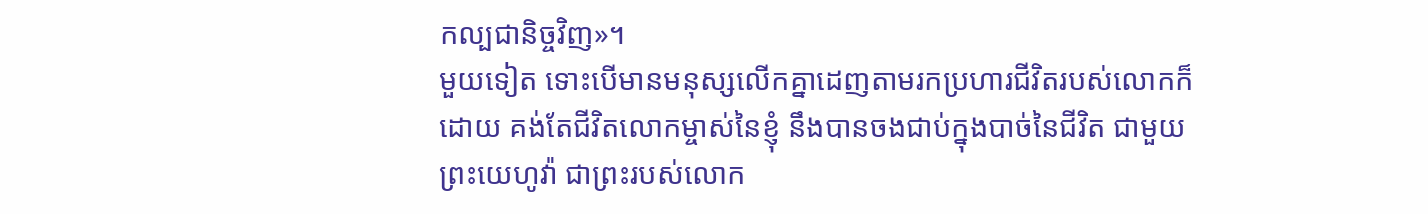កល្បជានិច្ចវិញ»។
មួយទៀត ទោះបើមានមនុស្សលើកគ្នាដេញតាមរកប្រហារជីវិតរបស់លោកក៏ដោយ គង់តែជីវិតលោកម្ចាស់នៃខ្ញុំ នឹងបានចងជាប់ក្នុងបាច់នៃជីវិត ជាមួយព្រះយេហូវ៉ា ជាព្រះរបស់លោក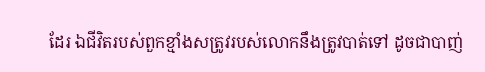ដែរ ឯជីវិតរបស់ពួកខ្មាំងសត្រូវរបស់លោកនឹងត្រូវបាត់ទៅ ដូចជាបាញ់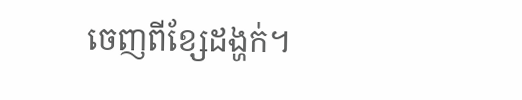ចេញពីខ្សែដង្ហក់។